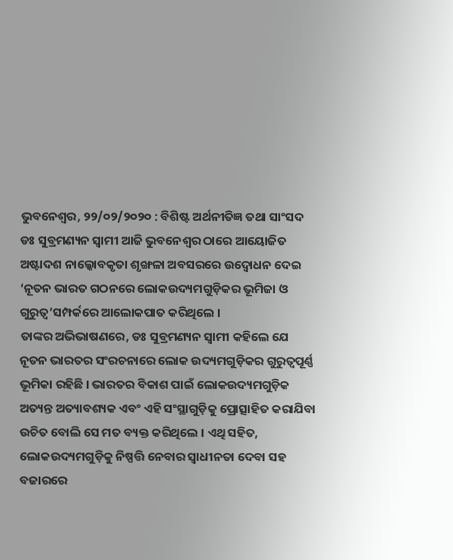ଭୁବନେଶ୍ୱର, ୨୨/୦୨/୨୦୨୦ : ବିଶିଷ୍ଟ ଅର୍ଥନୀତିଜ୍ଞ ତଥା ସାଂସଦ ଡଃ ସୁବ୍ରମଣ୍ୟନ ସ୍ୱାମୀ ଆଜି ଭୁବନେଶ୍ୱର ଠାରେ ଆୟୋଜିତ ଅଷ୍ଟାଦଶ ନାଲ୍କୋବକୃତା ଶୃଙ୍ଖଳା ଅବସରରେ ଉଦ୍ବୋଧନ ଦେଇ ‘ନୂତନ ଭାରତ ଗଠନରେ ଲୋକଉଦ୍ୟମଗୁଡ଼ିକର ଭୂମିଜା ଓ ଗୁରୁତ୍ୱ’ସମ୍ପର୍କରେ ଆଲୋକପାତ କରିଥିଲେ ।
ତାଙ୍କର ଅଭିଭାଷଣରେ, ଡଃ ସୁବ୍ରମଣ୍ୟନ ସ୍ୱାମୀ କହିଲେ ଯେ ନୂତନ ଭାରତର ସଂରଚନାରେ ଲୋକ ଉଦ୍ୟମଗୁଡ଼ିକର ଗୁରୁତ୍ୱପୂର୍ଣ୍ଣ ଭୂମିକା ରହିଛି । ଭାରତର ବିକାଶ ପାଇଁ ଲୋକଉଦ୍ୟମଗୁଡ଼ିକ ଅତ୍ୟନ୍ତ ଅତ୍ୟାବଶ୍ୟକ ଏବଂ ଏହି ସଂସ୍ଥାଗୁଡ଼ିକୁ ପ୍ରୋତ୍ସାହିତ କରାଯିବା ଉଚିତ ବୋଲି ସେ ମତ ବ୍ୟକ୍ତ କରିଥିଲେ । ଏଥି ସହିତ, ଲୋକଉଦ୍ୟମଗୁଡ଼ିକୁ ନିଷ୍ପତ୍ତି ନେବାର ସ୍ୱାଧୀନତା ଦେବା ସହ ବଜାରରେ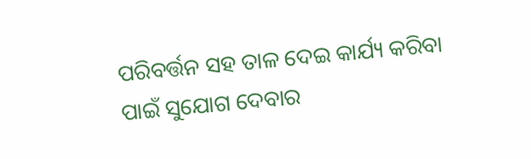ପରିବର୍ତ୍ତନ ସହ ତାଳ ଦେଇ କାର୍ଯ୍ୟ କରିବା ପାଇଁ ସୁଯୋଗ ଦେବାର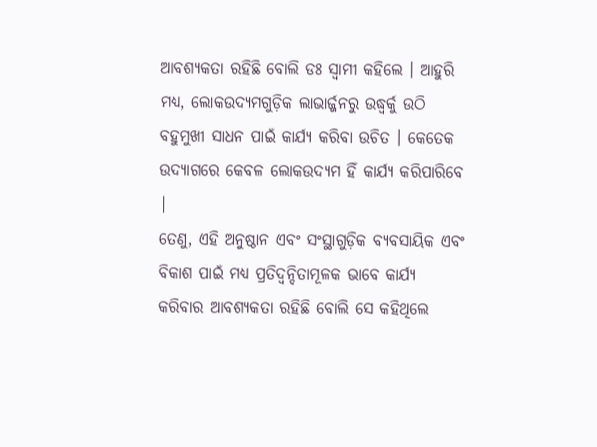ଆବଶ୍ୟକତା ରହିଛି ବୋଲି ଡଃ ସ୍ୱାମୀ କହିଲେ । ଆହୁରି ମଧ୍ୟ, ଲୋକଉଦ୍ୟମଗୁଡ଼ିକ ଲାଭାର୍ଜ୍ଜନରୁ ଉଦ୍ଧ୍ୱର୍କୁ ଉଠି ବହୁମୁଖୀ ସାଧନ ପାଇଁ କାର୍ଯ୍ୟ କରିବା ଉଚିତ । କେତେକ ଉଦ୍ୟାଗରେ କେବଳ ଲୋକଉଦ୍ୟମ ହିଁ କାର୍ଯ୍ୟ କରିପାରିବେ |
ତେଣୁ, ଏହି ଅନୁଷ୍ଠାନ ଏବଂ ସଂସ୍ଥାଗୁଡ଼ିକ ବ୍ୟବସାୟିକ ଏବଂ ବିକାଶ ପାଇଁ ମଧ୍ୟ ପ୍ରତିଦ୍ୱନ୍ଦିତାମୂଳକ ଭାବେ କାର୍ଯ୍ୟ କରିବାର ଆବଶ୍ୟକତା ରହିଛି ବୋଲି ସେ କହିଥିଲେ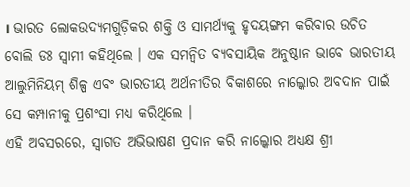। ଭାରତ ଲୋକଉଦ୍ୟମଗୁଡ଼ିକର ଶକ୍ତି ଓ ସାମର୍ଥ୍ୟକୁ ହୃଦୟଙ୍ଗମ କରିବାର ଉଚିତ ବୋଲି ଡଃ ସ୍ୱାମୀ କହିଥିଲେ । ଏକ ସମନ୍ୱିତ ବ୍ୟବସାୟିକ ଅନୁଷ୍ଠାନ ଭାବେ ଭାରତୀୟ ଆଲୁମିନିୟମ୍ ଶିଳ୍ପ ଏବଂ ଭାରତୀୟ ଅର୍ଥନୀତିର ବିକାଶରେ ନାଲ୍କୋର ଅବଦାନ ପାଇଁ ସେ କମ୍ପାନୀକୁ ପ୍ରଶଂସା ମଧ୍ୟ କରିଥିଲେ ।
ଏହି ଅବସରରେ, ସ୍ୱାଗତ ଅଭିଭାଷଣ ପ୍ରଦାନ କରି ନାଲ୍କୋର ଅଧ୍ୟକ୍ଷ ଶ୍ରୀ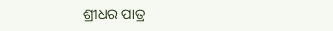ଶ୍ରୀଧର ପାତ୍ର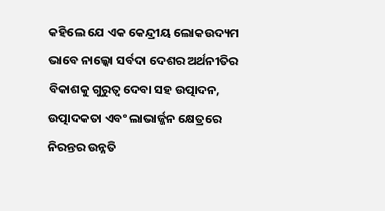କହିଲେ ଯେ ଏକ କେନ୍ଦ୍ରୀୟ ଲୋକଉଦ୍ୟମ ଭାବେ ନାଲ୍କୋ ସର୍ବଦା ଦେଶର ଅର୍ଥନୀତିର ବିକାଶକୁ ଗୁରୁତ୍ୱ ଦେବା ସହ ଉତ୍ପାଦନ, ଉତ୍ପାଦକତା ଏବଂ ଲାଭାର୍ଜ୍ଜନ କ୍ଷେତ୍ରରେ ନିରନ୍ତର ଉନ୍ନତି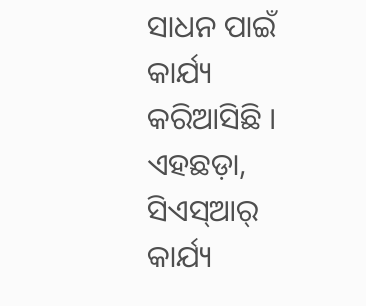ସାଧନ ପାଇଁ କାର୍ଯ୍ୟ କରିଆସିଛି । ଏହଛଡ଼ା, ସିଏସ୍ଆର୍ କାର୍ଯ୍ୟ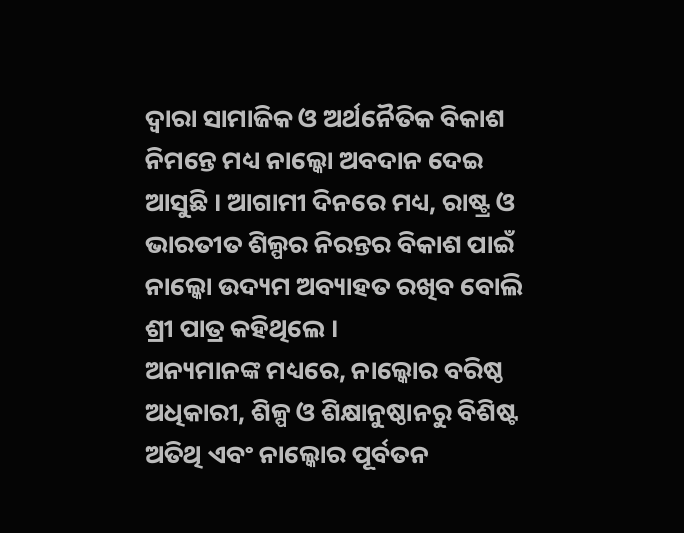ଦ୍ୱାରା ସାମାଜିକ ଓ ଅର୍ଥନୈତିକ ବିକାଶ ନିମନ୍ତେ ମଧ୍ୟ ନାଲ୍କୋ ଅବଦାନ ଦେଇ ଆସୁଛି । ଆଗାମୀ ଦିନରେ ମଧ୍ୟ, ରାଷ୍ଟ୍ର ଓ ଭାରତୀତ ଶିଲ୍ପର ନିରନ୍ତର ବିକାଶ ପାଇଁ ନାଲ୍କୋ ଉଦ୍ୟମ ଅବ୍ୟାହତ ରଖିବ ବୋଲି ଶ୍ରୀ ପାତ୍ର କହିଥିଲେ ।
ଅନ୍ୟମାନଙ୍କ ମଧ୍ୟରେ, ନାଲ୍କୋର ବରିଷ୍ଠ ଅଧିକାରୀ, ଶିଳ୍ପ ଓ ଶିକ୍ଷାନୁଷ୍ଠାନରୁ ବିଶିଷ୍ଟ ଅତିଥି ଏବଂ ନାଲ୍କୋର ପୂର୍ବତନ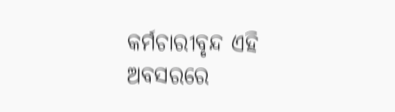କର୍ମଚାରୀବୃନ୍ଦ ଏହି ଅବସରରେ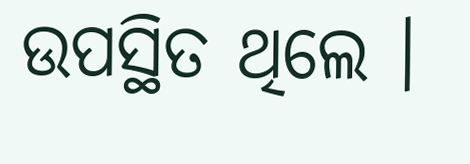ଉପସ୍ଥିତ ଥିଲେ ।